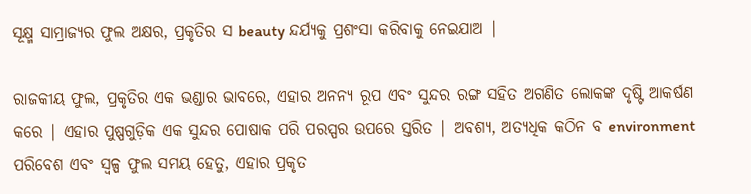ସୂକ୍ଷ୍ମ ସାମ୍ରାଜ୍ୟର ଫୁଲ ଅକ୍ଷର, ପ୍ରକୃତିର ସ beauty ନ୍ଦର୍ଯ୍ୟକୁ ପ୍ରଶଂସା କରିବାକୁ ନେଇଯାଅ |

ରାଜକୀୟ ଫୁଲ, ପ୍ରକୃତିର ଏକ ଭଣ୍ଡାର ଭାବରେ, ଏହାର ଅନନ୍ୟ ରୂପ ଏବଂ ସୁନ୍ଦର ରଙ୍ଗ ସହିତ ଅଗଣିତ ଲୋକଙ୍କ ଦୃଷ୍ଟି ଆକର୍ଷଣ କରେ | ଏହାର ପୁଷ୍ପଗୁଡ଼ିକ ଏକ ସୁନ୍ଦର ପୋଷାକ ପରି ପରସ୍ପର ଉପରେ ସ୍ତରିତ | ଅବଶ୍ୟ, ଅତ୍ୟଧିକ କଠିନ ବ environment ପରିବେଶ ଏବଂ ସ୍ୱଳ୍ପ ଫୁଲ ସମୟ ହେତୁ, ଏହାର ପ୍ରକୃତ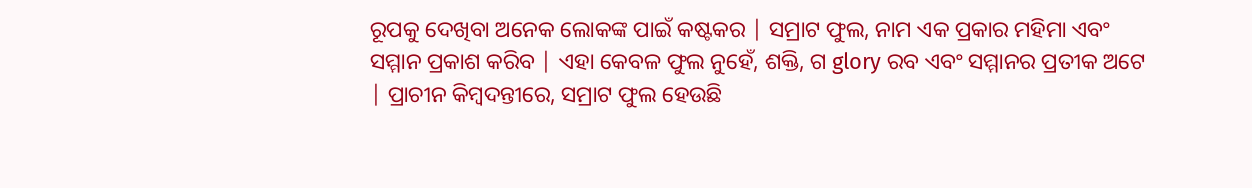ରୂପକୁ ଦେଖିବା ଅନେକ ଲୋକଙ୍କ ପାଇଁ କଷ୍ଟକର | ସମ୍ରାଟ ଫୁଲ, ନାମ ଏକ ପ୍ରକାର ମହିମା ଏବଂ ସମ୍ମାନ ପ୍ରକାଶ କରିବ | ଏହା କେବଳ ଫୁଲ ନୁହେଁ, ଶକ୍ତି, ଗ glory ରବ ଏବଂ ସମ୍ମାନର ପ୍ରତୀକ ଅଟେ | ପ୍ରାଚୀନ କିମ୍ବଦନ୍ତୀରେ, ସମ୍ରାଟ ଫୁଲ ହେଉଛି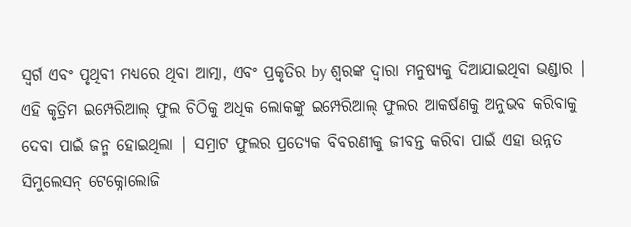ସ୍ୱର୍ଗ ଏବଂ ପୃଥିବୀ ମଧ୍ୟରେ ଥିବା ଆତ୍ମା, ଏବଂ ପ୍ରକୃତିର by ଶ୍ବରଙ୍କ ଦ୍ୱାରା ମନୁଷ୍ୟକୁ ଦିଆଯାଇଥିବା ଭଣ୍ଡାର |
ଏହି କୃତ୍ରିମ ଇମ୍ପେରିଆଲ୍ ଫୁଲ ଚିଠିକୁ ଅଧିକ ଲୋକଙ୍କୁ ଇମ୍ପେରିଆଲ୍ ଫୁଲର ଆକର୍ଷଣକୁ ଅନୁଭବ କରିବାକୁ ଦେବା ପାଇଁ ଜନ୍ମ ହୋଇଥିଲା | ସମ୍ରାଟ ଫୁଲର ପ୍ରତ୍ୟେକ ବିବରଣୀକୁ ଜୀବନ୍ତ କରିବା ପାଇଁ ଏହା ଉନ୍ନତ ସିମୁଲେସନ୍ ଟେକ୍ନୋଲୋଜି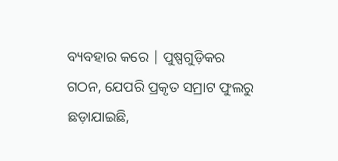ବ୍ୟବହାର କରେ | ପୁଷ୍ପଗୁଡ଼ିକର ଗଠନ, ଯେପରି ପ୍ରକୃତ ସମ୍ରାଟ ଫୁଲରୁ ଛଡ଼ାଯାଇଛି,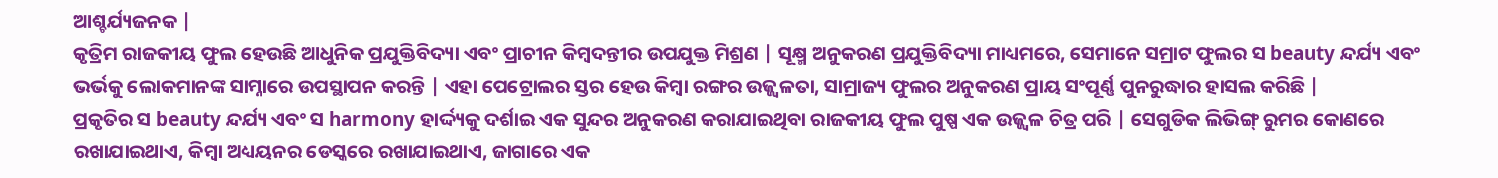ଆଶ୍ଚର୍ଯ୍ୟଜନକ |
କୃତ୍ରିମ ରାଜକୀୟ ଫୁଲ ହେଉଛି ଆଧୁନିକ ପ୍ରଯୁକ୍ତିବିଦ୍ୟା ଏବଂ ପ୍ରାଚୀନ କିମ୍ବଦନ୍ତୀର ଉପଯୁକ୍ତ ମିଶ୍ରଣ | ସୂକ୍ଷ୍ମ ଅନୁକରଣ ପ୍ରଯୁକ୍ତିବିଦ୍ୟା ମାଧ୍ୟମରେ, ସେମାନେ ସମ୍ରାଟ ଫୁଲର ସ beauty ନ୍ଦର୍ଯ୍ୟ ଏବଂ ଭର୍ଭକୁ ଲୋକମାନଙ୍କ ସାମ୍ନାରେ ଉପସ୍ଥାପନ କରନ୍ତି | ଏହା ପେଟ୍ରୋଲର ସ୍ତର ହେଉ କିମ୍ବା ରଙ୍ଗର ଉଜ୍ଜ୍ୱଳତା, ସାମ୍ରାଜ୍ୟ ଫୁଲର ଅନୁକରଣ ପ୍ରାୟ ସଂପୂର୍ଣ୍ଣ ପୁନରୁଦ୍ଧାର ହାସଲ କରିଛି |
ପ୍ରକୃତିର ସ beauty ନ୍ଦର୍ଯ୍ୟ ଏବଂ ସ harmony ହାର୍ଦ୍ଦ୍ୟକୁ ଦର୍ଶାଇ ଏକ ସୁନ୍ଦର ଅନୁକରଣ କରାଯାଇଥିବା ରାଜକୀୟ ଫୁଲ ପୁଷ୍ପ ଏକ ଉଜ୍ଜ୍ୱଳ ଚିତ୍ର ପରି | ସେଗୁଡିକ ଲିଭିଙ୍ଗ୍ ରୁମର କୋଣରେ ରଖାଯାଇଥାଏ, କିମ୍ବା ଅଧ୍ୟୟନର ଡେସ୍କରେ ରଖାଯାଇଥାଏ, ଜାଗାରେ ଏକ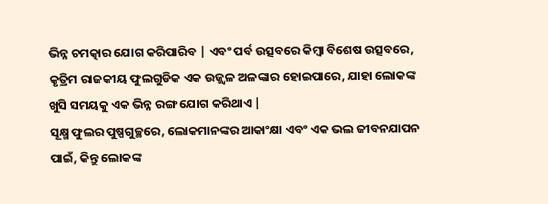ଭିନ୍ନ ଚମତ୍କାର ଯୋଗ କରିପାରିବ | ଏବଂ ପର୍ବ ଉତ୍ସବରେ କିମ୍ବା ବିଶେଷ ଉତ୍ସବରେ, କୃତ୍ରିମ ରାଜକୀୟ ଫୁଲଗୁଡିକ ଏକ ଉଜ୍ଜ୍ୱଳ ଅଳଙ୍କାର ହୋଇପାରେ, ଯାହା ଲୋକଙ୍କ ଖୁସି ସମୟକୁ ଏକ ଭିନ୍ନ ରଙ୍ଗ ଯୋଗ କରିଥାଏ |
ସୂକ୍ଷ୍ମ ଫୁଲର ପୁଷ୍ପଗୁଚ୍ଛରେ, ଲୋକମାନଙ୍କର ଆକାଂକ୍ଷା ଏବଂ ଏକ ଭଲ ଜୀବନଯାପନ ପାଇଁ, କିନ୍ତୁ ଲୋକଙ୍କ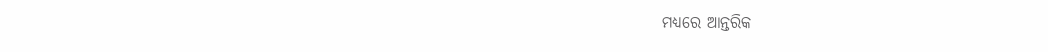ମଧ୍ୟରେ ଆନ୍ତରିକ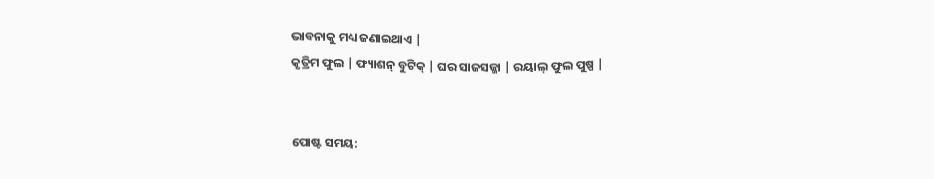ଭାବନାକୁ ମଧ୍ୟ ଜଣାଇଥାଏ |
କୃତ୍ରିମ ଫୁଲ | ଫ୍ୟାଶନ୍ ବୁଟିକ୍ | ଘର ସାଜସଜ୍ଜା | ରୟାଲ୍ ଫୁଲ ପୁଷ୍ପ |


ପୋଷ୍ଟ ସମୟ: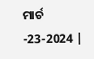ମାର୍ଚ -23-2024 |